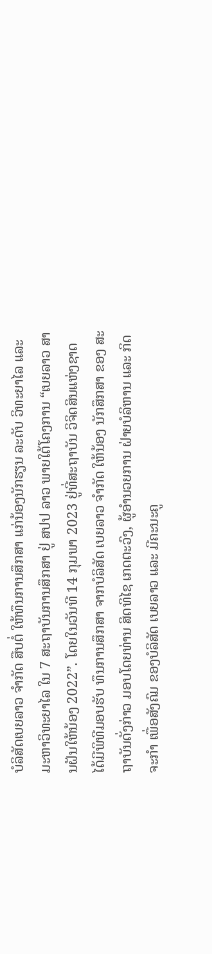ບໍລິສັດເບຍລາວ ຈໍາກັດ ສືບຕໍ່ ໃຫ້ທຶນການສຶກສາ ແກ່ນ້ອງນັກຮຽນ ລະດັບ ວິທະຍາໄລ ແລະ ມະຫາວິທະຍາໄລ ໃນ 7 ສະຖາບັນການສຶກສາ ຢູ່ ສປປ ລາວ ພາຍໃຕ້ໂຄງການ “ເບຍລາວ ສານຝັນໃຫ້ນ້ອງ 2022”. ໂດຍໃນວັນທີ 14 ກຸມພາ 2023 ຢູ່ທີ່ສະຖາບັນ ວິຈິດສິນແຫ່ງຊາດ ໄດ້ມີພິທີມອບຮັບ ທຶນການສຶກສາ ຈາກບໍລິສັດ ເບຍລາວ ຈໍາກັດ ໃຫ້ນ້ອງ ນັກສຶກສາ ຂອງ ສະຖາບັນດັ່ງກ່າວ ມອບໂດຍທ່ານ ສິດທິໄຊ ເກດຕະວົງ, ຜູ້ອໍານວຍການ ຝ່າຍບໍລິຫານ ແລະ ກິດຈະກໍາ ເພື່ອສັງຄົມ ຂອງບໍລິສັດ ເບຍລາວ ແລະ ມີຄະນະຄູ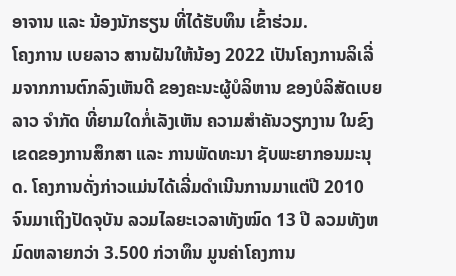ອາຈານ ແລະ ນ້ອງນັກຮຽນ ທີ່ໄດ້ຮັບທຶນ ເຂົ້າຮ່ວມ.
ໂຄງການ ເບຍລາວ ສານຝັນໃຫ້ນ້ອງ 2022 ເປັນໂຄງການລິເລີ່ມຈາກການຕົກລົງເຫັນດີ ຂອງຄະນະຜູ້ບໍລິຫານ ຂອງບໍລິສັດເບຍລາວ ຈໍາກັດ ທີ່ຍາມໃດກໍ່ເລັງເຫັນ ຄວາມສຳຄັນວຽກງານ ໃນຂົງເຂດຂອງການສຶກສາ ແລະ ການພັດທະນາ ຊັບພະຍາກອນມະນຸດ. ໂຄງການດັ່ງກ່າວແມ່ນໄດ້ເລີ່ມດຳເນີນການມາແຕ່ປີ 2010 ຈົນມາເຖິງປັດຈຸບັນ ລວມໄລຍະເວລາທັງໝົດ 13 ປີ ລວມທັງຫມົດຫລາຍກວ່າ 3.500 ກ່ວາທຶນ ມູນຄ່າໂຄງການ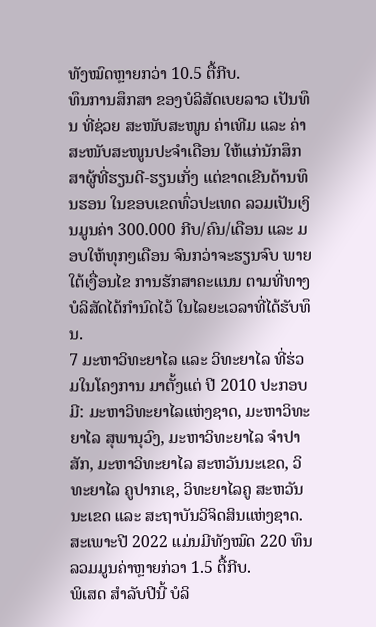ທັງໝົດຫຼາຍກວ່າ 10.5 ຕື້ກີບ.
ທຶນການສຶກສາ ຂອງບໍລິສັດເບຍລາວ ເປັນທຶນ ທີ່ຊ່ວຍ ສະໜັບສະໜູນ ຄ່າເທີມ ແລະ ຄ່າສະໜັບສະໜູນປະຈຳເດືອນ ໃຫ້ແກ່ນັກສຶກສາຜູ້ທີ່ຮຽນດີ-ຮຽນເກັ່ງ ແຕ່ຂາດເຂີນດ້ານທຶນຮອນ ໃນຂອບເຂດທົ່ວປະເທດ ລວມເປັນເງິນມູນຄ່າ 300.000 ກີບ/ຄົນ/ເດືອນ ແລະ ມອບໃຫ້ທຸກໆເດືອນ ຈົນກວ່າຈະຮຽນຈົບ ພາຍໃຕ້ເງື່ອນໄຂ ການຮັກສາຄະແນນ ຕາມທີ່ທາງບໍລິສັດໄດ້ກຳນົດໄວ້ ໃນໄລຍະເວລາທີ່ໄດ້ຮັບທຶນ.
7 ມະຫາວິທະຍາໄລ ແລະ ວິທະຍາໄລ ທີ່ຮ່ວມໃນໂຄງການ ມາຕັ້ງແຕ່ ປີ 2010 ປະກອບມີ: ມະຫາວິທະຍາໄລແຫ່ງຊາດ, ມະຫາວິທະຍາໄລ ສຸພານຸວົງ, ມະຫາວິທະຍາໄລ ຈໍາປາສັກ, ມະຫາວິທະຍາໄລ ສະຫວັນນະເຂດ, ວິທະຍາໄລ ຄູປາກເຊ, ວິທະຍາໄລຄູ ສະຫວັນນະເຂດ ແລະ ສະຖາບັນວິຈິດສິນແຫ່ງຊາດ. ສະເພາະປີ 2022 ແມ່ນມີທັງໝົດ 220 ທຶນ ລວມມູນຄ່າຫຼາຍກ່ວາ 1.5 ຕື້ກີບ.
ພິເສດ ສຳລັບປີນີ້ ບໍລິ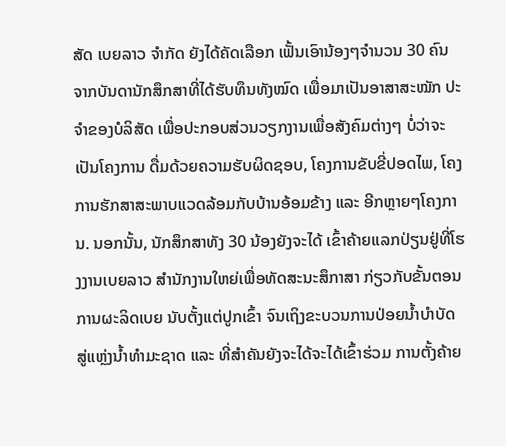ສັດ ເບຍລາວ ຈໍາກັດ ຍັງໄດ້ຄັດເລືອກ ເຟັ້ນເອົານ້ອງໆຈຳນວນ 30 ຄົນ ຈາກບັນດານັກສຶກສາທີ່ໄດ້ຮັບທຶນທັງໝົດ ເພື່ອມາເປັນອາສາສະໝັກ ປະຈຳຂອງບໍລິສັດ ເພື່ອປະກອບສ່ວນວຽກງານເພື່ອສັງຄົມຕ່າງໆ ບໍ່ວ່າຈະເປັນໂຄງການ ດື່ມດ້ວຍຄວາມຮັບຜິດຊອບ, ໂຄງການຂັບຂີ່ປອດໄພ, ໂຄງການຮັກສາສະພາບແວດລ້ອມກັບບ້ານອ້ອມຂ້າງ ແລະ ອີກຫຼາຍໆໂຄງການ. ນອກນັ້ນ, ນັກສຶກສາທັງ 30 ນ້ອງຍັງຈະໄດ້ ເຂົ້າຄ້າຍແລກປ່ຽນຢູ່ທີ່ໂຮງງານເບຍລາວ ສຳນັກງານໃຫຍ່ເພື່ອທັດສະນະສຶກາສາ ກ່ຽວກັບຂັ້ນຕອນການຜະລິດເບຍ ນັບຕັ້ງແຕ່ປູກເຂົ້າ ຈົນເຖິງຂະບວນການປ່ອຍນ້ຳບຳບັດ ສູ່ແຫຼ່ງນໍ້າທຳມະຊາດ ແລະ ທີ່ສຳຄັນຍັງຈະໄດ້ຈະໄດ້ເຂົ້າຮ່ວມ ການຕັ້ງຄ້າຍ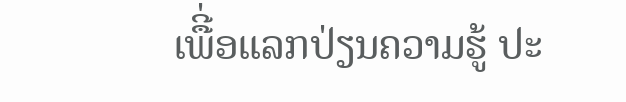ເພືີ່ອແລກປ່ຽນຄວາມຮູ້ ປະ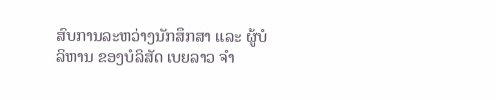ສົບການລະຫວ່າງນັກສຶກສາ ແລະ ຜູ້ບໍລິຫານ ຂອງບໍລິສັດ ເບຍລາວ ຈໍາ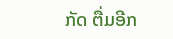ກັດ ຕື່ມອີກ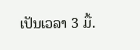ເປັນເວລາ 3 ມື້.